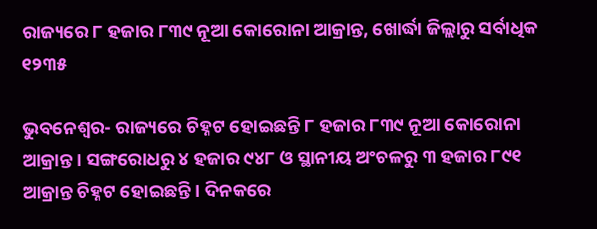ରାଜ୍ୟରେ ୮ ହଜାର ୮୩୯ ନୂଆ କୋରୋନା ଆକ୍ରାନ୍ତ, ଖୋର୍ଦ୍ଧା ଜିଲ୍ଲାରୁ ସର୍ବାଧିକ ୧୨୩୫

ଭୁବନେଶ୍ୱର- ରାଜ୍ୟରେ ଚିହ୍ନଟ ହୋଇଛନ୍ତି ୮ ହଜାର ୮୩୯ ନୂଆ କୋରୋନା ଆକ୍ରାନ୍ତ । ସଙ୍ଗରୋଧରୁ ୪ ହଜାର ୯୪୮ ଓ ସ୍ଥାନୀୟ ଅଂଚଳରୁ ୩ ହଜାର ୮୯୧ ଆକ୍ରାନ୍ତ ଚିହ୍ନଟ ହୋଇଛନ୍ତି । ଦିନକରେ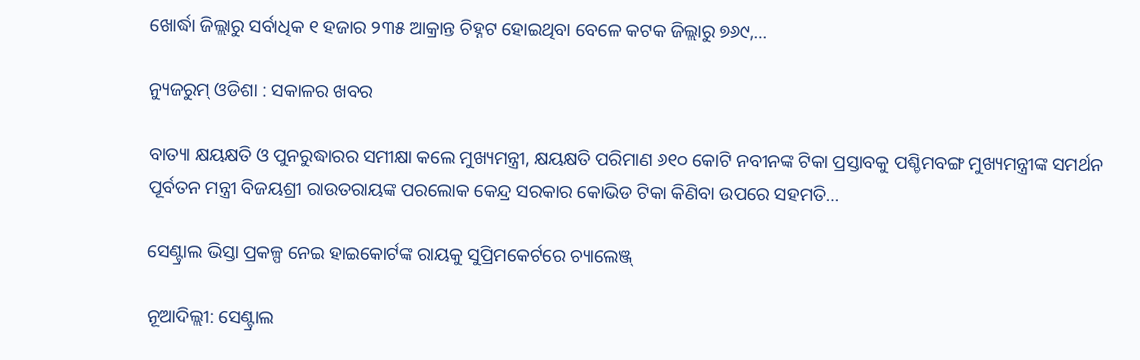ଖୋର୍ଦ୍ଧା ଜିଲ୍ଲାରୁ ସର୍ବାଧିକ ୧ ହଜାର ୨୩୫ ଆକ୍ରାନ୍ତ ଚିହ୍ନଟ ହୋଇଥିବା ବେଳେ କଟକ ଜିଲ୍ଲାରୁ ୭୬୯,…

ନ୍ୟୁଜରୁମ୍ ଓଡିଶା : ସକାଳର ଖବର

ବାତ୍ୟା କ୍ଷୟକ୍ଷତି ଓ ପୁନରୁଦ୍ଧାରର ସମୀକ୍ଷା କଲେ ମୁଖ୍ୟମନ୍ତ୍ରୀ, କ୍ଷୟକ୍ଷତି ପରିମାଣ ୬୧୦ କୋଟି ନବୀନଙ୍କ ଟିକା ପ୍ରସ୍ତାବକୁ ପଶ୍ଚିମବଙ୍ଗ ମୁଖ୍ୟମନ୍ତ୍ରୀଙ୍କ ସମର୍ଥନ ପୂର୍ବତନ ମନ୍ତ୍ରୀ ବିଜୟଶ୍ରୀ ରାଉତରାୟଙ୍କ ପରଲୋକ କେନ୍ଦ୍ର ସରକାର କୋଭିଡ ଟିକା କିଣିବା ଉପରେ ସହମତି…

ସେଣ୍ଟ୍ରାଲ ଭିସ୍ତା ପ୍ରକଳ୍ପ ନେଇ ହାଇକୋର୍ଟଙ୍କ ରାୟକୁ ସୁପ୍ରିମକେର୍ଟରେ ଚ୍ୟାଲେଞ୍ଜ୍

ନୂଆଦିଲ୍ଲୀ: ସେଣ୍ଟ୍ରାଲ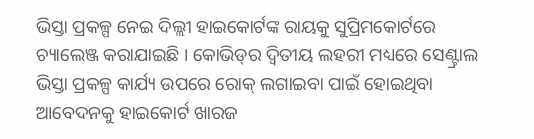ଭିସ୍ତା ପ୍ରକଳ୍ପ ନେଇ ଦିଲ୍ଲୀ ହାଇକୋର୍ଟଙ୍କ ରାୟକୁ ସୁପ୍ରିମକୋର୍ଟରେ ଚ୍ୟାଲେଞ୍ଜ କରାଯାଇଛି । କୋଭିଡ୍‌ର ଦ୍ୱିତୀୟ ଲହରୀ ମଧ୍ୟରେ ସେଣ୍ଟ୍ରାଲ ଭିସ୍ତା ପ୍ରକଳ୍ପ କାର୍ଯ୍ୟ ଉପରେ ରୋକ୍ ଲଗାଇବା ପାଇଁ ହୋଇଥିବା ଆବେଦନକୁ ହାଇକୋର୍ଟ ଖାରଜ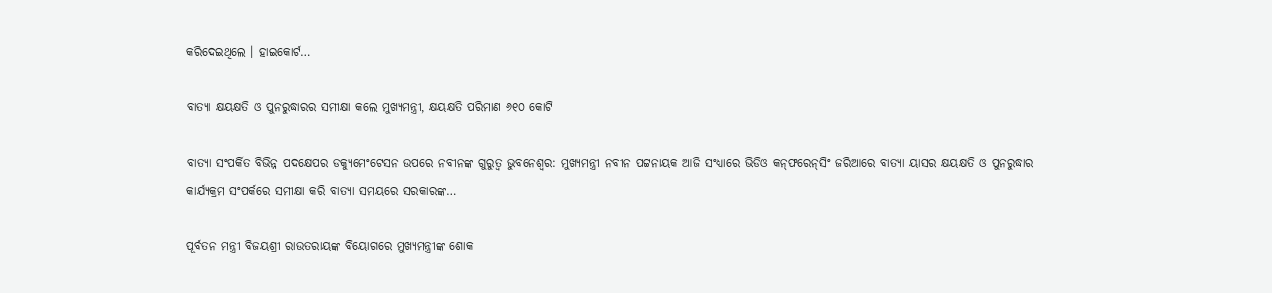କରିଦେଇଥିଲେ । ହାଇକୋର୍ଟ…

ବାତ୍ୟା କ୍ଷୟକ୍ଷତି ଓ ପୁନରୁଦ୍ଧାରର ସମୀକ୍ଷା କଲେ ମୁଖ୍ୟମନ୍ତ୍ରୀ, କ୍ଷୟକ୍ଷତି ପରିମାଣ ୬୧୦ କୋଟି

ବାତ୍ୟା ସଂପର୍କିତ ବିଭିନ୍ନ ପଦକ୍ଷେପର ଡକ୍ୟୁମେଂଟେସନ ଉପରେ ନବୀନଙ୍କ ଗୁରୁତ୍ୱ ଭୁବନେଶ୍ବର: ମୁଖ୍ୟମନ୍ତ୍ରୀ ନବୀନ ପଟ୍ଟନାୟକ ଆଜି ସଂଧ୍ୟାରେ ଭିଡିଓ କନ୍‌ଫରେନ୍‌ସିଂ ଜରିଆରେ ବାତ୍ୟା ୟାସର କ୍ଷୟକ୍ଷତି ଓ ପୁନରୁଦ୍ଧାର କାର୍ଯ୍ୟକ୍ରମ ସଂପର୍କରେ ସମୀକ୍ଷା କରି ବାତ୍ୟା ସମୟରେ ସରକାରଙ୍କ…

ପୂର୍ବତନ ମନ୍ତ୍ରୀ ବିଜୟଶ୍ରୀ ରାଉତରାୟଙ୍କ ବିୟୋଗରେ ମୁଖ୍ୟମନ୍ତ୍ରୀଙ୍କ ଶୋକ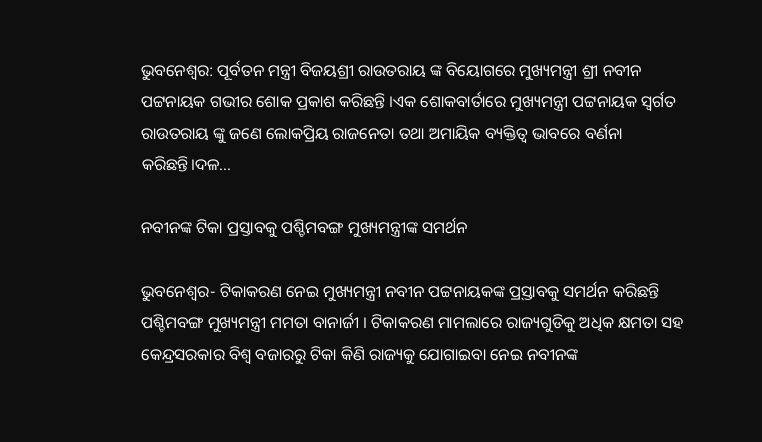ଭୁବନେଶ୍ବର: ପୂର୍ବତନ ମନ୍ତ୍ରୀ ବିଜୟଶ୍ରୀ ରାଉତରାୟ ଙ୍କ ବିୟୋଗରେ ମୁଖ୍ୟମନ୍ତ୍ରୀ ଶ୍ରୀ ନବୀନ ପଟ୍ଟନାୟକ ଗଭୀର ଶୋକ ପ୍ରକାଶ କରିଛନ୍ତି ।ଏକ ଶୋକବାର୍ତାରେ ମୁଖ୍ୟମନ୍ତ୍ରୀ ପଟ୍ଟନାୟକ ସ୍ବର୍ଗତ ରାଉତରାୟ ଙ୍କୁ ଜଣେ ଲୋକପ୍ରିୟ ରାଜନେତା ତଥା ଅମାୟିକ ବ୍ୟକ୍ତିତ୍ବ ଭାବରେ ବର୍ଣନା କରିଛନ୍ତି।ଦଳ…

ନବୀନଙ୍କ ଟିକା ପ୍ରସ୍ତାବକୁ ପଶ୍ଚିମବଙ୍ଗ ମୁଖ୍ୟମନ୍ତ୍ରୀଙ୍କ ସମର୍ଥନ

ଭୁବନେଶ୍ୱର- ଟିକାକରଣ ନେଇ ମୁଖ୍ୟମନ୍ତ୍ରୀ ନବୀନ ପଟ୍ଟନାୟକଙ୍କ ପ୍ର୍‌ସ୍ତାବକୁ ସମର୍ଥନ କରିଛନ୍ତି ପଶ୍ଚିମବଙ୍ଗ ମୁଖ୍ୟମନ୍ତ୍ରୀ ମମତା ବାନାର୍ଜୀ । ଟିକାକରଣ ମାମଲାରେ ରାଜ୍ୟଗୁଡିକୁ ଅଧିକ କ୍ଷମତା ସହ କେନ୍ଦ୍ରସରକାର ବିଶ୍ୱ ବଜାରରୁ ଟିକା କିଣି ରାଜ୍ୟକୁ ଯୋଗାଇବା ନେଇ ନବୀନଙ୍କ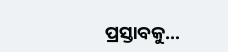ପ୍ରସ୍ତାବକୁ…